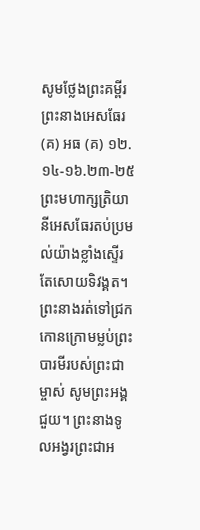សូមថ្លែងព្រះគម្ពីរព្រះនាងអេសធែរ(គ) អធ (គ) ១២.១៤-១៦.២៣-២៥
ព្រះមហាក្សត្រិយានីអេសធែរតប់ប្រមល់យ៉ាងខ្លាំងស្ទើរតែសោយទិវង្គត។ ព្រះនាងរត់ទៅជ្រកកោនក្រោមម្លប់ព្រះបារមីរបស់ព្រះជាម្ចាស់ សូមព្រះអង្គជួយ។ ព្រះនាងទូលអង្វរព្រះជាអ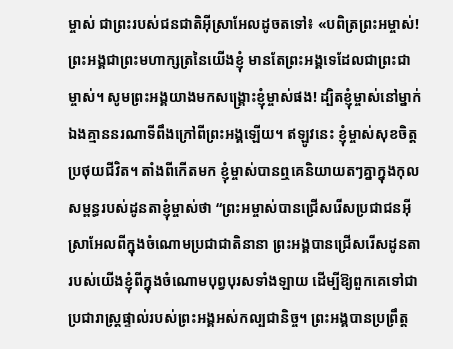ម្ចាស់ ជាព្រះរបស់ជនជាតិអ៊ីស្រាអែលដូចតទៅ៖ «បពិត្រព្រះអម្ចាស់! ព្រះអង្គជាព្រះមហាក្សត្រនៃយើងខ្ញុំ មានតែព្រះអង្គទេដែលជាព្រះជាម្ចាស់។ សូមព្រះអង្គយាងមកសង្គ្រោះខ្ញុំម្ចាស់ផង! ដ្បិតខ្ញុំម្ចាស់នៅម្នាក់ឯងគ្មាននរណាទីពឹងក្រៅពីព្រះអង្គឡើយ។ ឥឡូវនេះ ខ្ញុំម្ចាស់សុខចិត្តប្រថុយជីវិត។ តាំងពីកើតមក ខ្ញុំម្ចាស់បានឮគេនិយាយតៗគ្នាក្នុងកុលសម្ពន្ធរបស់ដូនតាខ្ញុំម្ចាស់ថា “ព្រះអម្ចាស់បានជ្រើសរើសប្រជាជនអ៊ីស្រាអែលពីក្នុងចំណោមប្រជាជាតិនានា ព្រះអង្គបានជ្រើសរើសដូនតារបស់យើងខ្ញុំពីក្នុងចំណោមបុព្វបុរសទាំងឡាយ ដើម្បីឱ្យពួកគេទៅជាប្រជារាស្ត្រផ្ទាល់របស់ព្រះអង្គអស់កល្បជានិច្ច។ ព្រះអង្គបានប្រព្រឹត្ត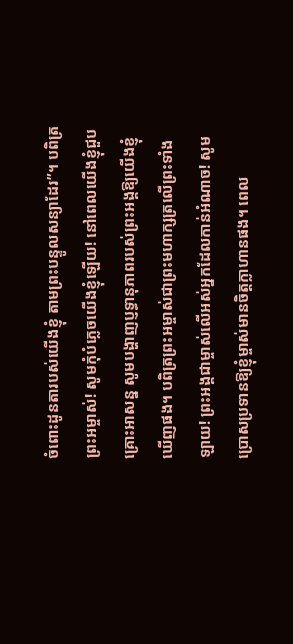ចំពោះដូនតារបស់យើងខ្ញុំ តាមព្រះបន្ទូលសន្យាដែរ”។ បពិត្រព្រះអម្ចាស់! សូមកុំបំភ្លេចយើងខ្ញុំឡើយ! នៅពេលយើងខ្ញុំជួបគ្រោះអាសន្ន សូមបង្ហាញប្ញទ្ធានុភាពរបស់ព្រះអង្គឱ្យយើងខ្ញុំឃើញផង។ បពិត្រព្រះអម្ចាស់ជាព្រះមហាក្សត្រលើព្រះទាំងឡាយ! ព្រះអង្គជាម្ចាស់លើអស់អ្នកដែលកាន់អំណាច! សូមប្រោសប្រទានឱ្យខ្ញុំម្ចាស់មានចិត្តក្លាហានផង។ ពេល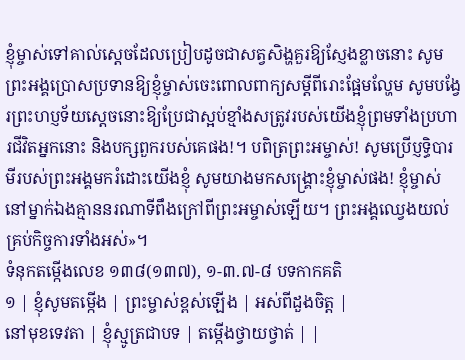ខ្ញុំម្ចាស់ទៅគាល់ស្តេចដែលប្រៀបដូចជាសត្វសិង្ហគួរឱ្យស្ញែងខ្លាចនោះ សូមព្រះអង្គប្រោសប្រទានឱ្យខ្ញុំម្ចាស់ចេះពោលពាក្យសម្តីពីរោះផ្អែមល្ហែម សូមបង្វែរព្រះហប្ញទ័យស្តេចនោះឱ្យប្រែជាស្អប់ខ្មាំងសត្រូវរបស់យើងខ្ញុំព្រមទាំងប្រហារជីវិតអ្នកនោះ និងបក្សពួករបស់គេផង!។ បពិត្រព្រះអម្ចាស់! សូមប្រើប្ញទ្ធិបារមីរបស់ព្រះអង្គមករំដោះយើងខ្ញុំ សូមយាងមកសង្គ្រោះខ្ញុំម្ចាស់ផង! ខ្ញុំម្ចាស់នៅម្នាក់ឯងគ្មាននរណាទីពឹងក្រៅពីព្រះអម្ចាស់ឡើយ។ ព្រះអង្គឈ្វេងយល់គ្រប់កិច្ចការទាំងអស់»។
ទំនុកតម្កើងលេខ ១៣៨(១៣៧), ១-៣.៧-៨ បទកាកគតិ
១ | ខ្ញុំសូមតម្កើង | ព្រះម្ចាស់ខ្ពស់ឡើង | អស់ពីដួងចិត្ត |
នៅមុខទេវតា | ខ្ញុំស្មូត្រជាបទ | តម្កើងថ្វាយថ្វាត់ | |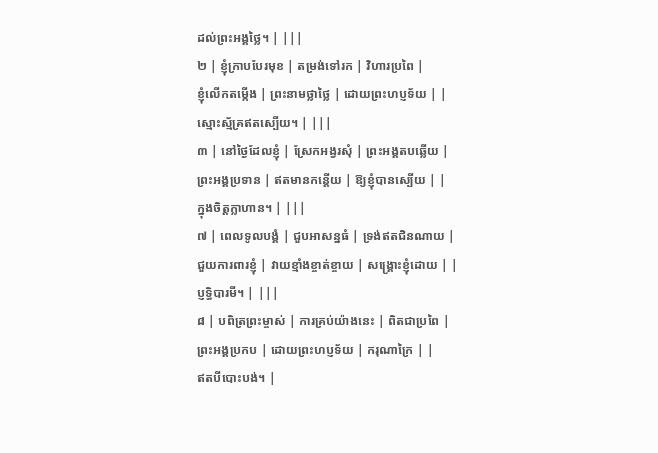ដល់ព្រះអង្គថ្លៃ។ | |||
២ | ខ្ញុំក្រាបបែរមុខ | តម្រង់ទៅរក | វិហារប្រពៃ |
ខ្ញុំលើកតម្កើង | ព្រះនាមថ្លាថ្លៃ | ដោយព្រះហប្ញទ័យ | |
ស្មោះស្ម័គ្រឥតស្បើយ។ | |||
៣ | នៅថ្ងៃដែលខ្ញុំ | ស្រែកអង្វរសុំ | ព្រះអង្គតបឆ្លើយ |
ព្រះអង្គប្រទាន | ឥតមានកន្តើយ | ឱ្យខ្ញុំបានស្បើយ | |
ក្នុងចិត្តក្លាហាន។ | |||
៧ | ពេលទូលបង្គំ | ជួបអាសន្នធំ | ទ្រង់ឥតជិនណាយ |
ជួយការពារខ្ញុំ | វាយខ្មាំងខ្ចាត់ខ្ចាយ | សង្រ្គោះខ្ញុំដោយ | |
ប្ញទ្ធិបារមី។ | |||
៨ | បពិត្រព្រះម្ចាស់ | ការគ្រប់យ៉ាងនេះ | ពិតជាប្រពៃ |
ព្រះអង្គប្រកប | ដោយព្រះហប្ញទ័យ | ករុណាក្រៃ | |
ឥតបីបោះបង់។ |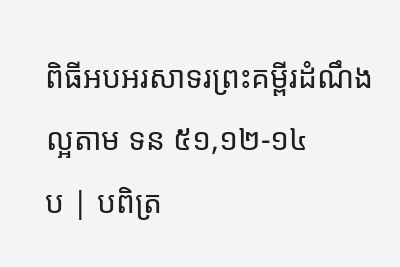ពិធីអបអរសាទរព្រះគម្ពីរដំណឹងល្អតាម ទន ៥១,១២-១៤
ប | បពិត្រ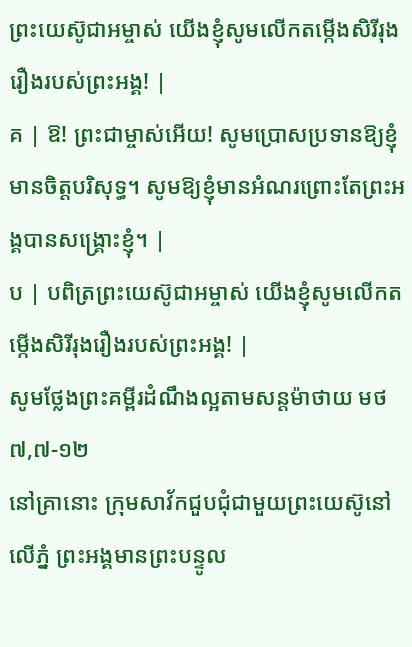ព្រះយេស៊ូជាអម្ចាស់ យើងខ្ញុំសូមលើកតម្កើងសិរីរុងរឿងរបស់ព្រះអង្គ! |
គ | ឱ! ព្រះជាម្ចាស់អើយ! សូមប្រោសប្រទានឱ្យខ្ញុំមានចិត្តបរិសុទ្ធ។ សូមឱ្យខ្ញុំមានអំណរព្រោះតែព្រះអង្គបានសង្គ្រោះខ្ញុំ។ |
ប | បពិត្រព្រះយេស៊ូជាអម្ចាស់ យើងខ្ញុំសូមលើកតម្កើងសិរីរុងរឿងរបស់ព្រះអង្គ! |
សូមថ្លែងព្រះគម្ពីរដំណឹងល្អតាមសន្តម៉ាថាយ មថ ៧,៧-១២
នៅគ្រានោះ ក្រុមសាវ័កជួបជុំជាមួយព្រះយេស៊ូនៅលើភ្នំ ព្រះអង្គមានព្រះបន្ទូល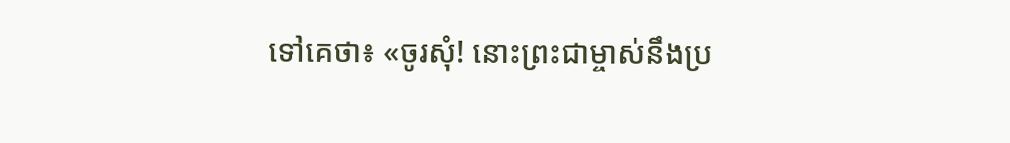ទៅគេថា៖ «ចូរសុំ! នោះព្រះជាម្ចាស់នឹងប្រ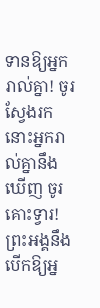ទានឱ្យអ្នករាល់គ្នា! ចូរស្វែងរក នោះអ្នករាល់គ្នានឹងឃើញ ចូរគោះទ្វារ! ព្រះអង្គនឹងបើកឱ្យអ្ន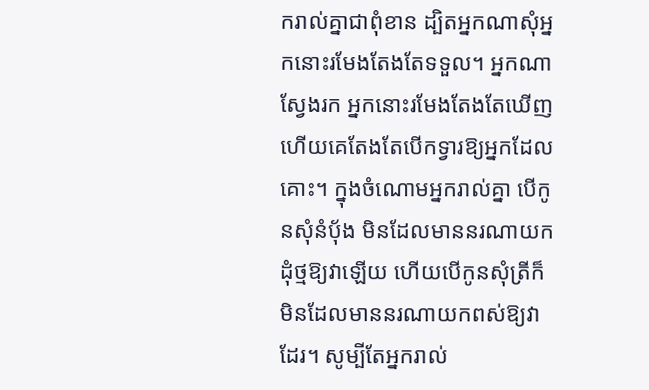ករាល់គ្នាជាពុំខាន ដ្បិតអ្នកណាសុំអ្នកនោះរមែងតែងតែទទួល។ អ្នកណាស្វែងរក អ្នកនោះរមែងតែងតែឃើញ ហើយគេតែងតែបើកទ្វារឱ្យអ្នកដែលគោះ។ ក្នុងចំណោមអ្នករាល់គ្នា បើកូនសុំនំប័ុង មិនដែលមាននរណាយកដុំថ្មឱ្យវាឡើយ ហើយបើកូនសុំត្រីក៏មិនដែលមាននរណាយកពស់ឱ្យវាដែរ។ សូម្បីតែអ្នករាល់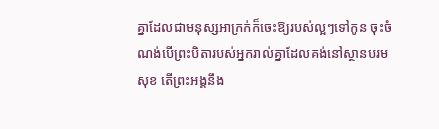គ្នាដែលជាមនុស្សអាក្រក់ក៏ចេះឱ្យរបស់ល្អៗទៅកូន ចុះចំណង់បើព្រះបិតារបស់អ្នករាល់គ្នាដែលគង់នៅស្ថានបរមសុខ តើព្រះអង្គនឹង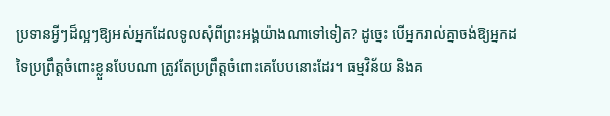ប្រទានអ្វីៗដ៏ល្អៗឱ្យអស់អ្នកដែលទូលសុំពីព្រះអង្គយ៉ាងណាទៅទៀត? ដូច្នេះ បើអ្នករាល់គ្នាចង់ឱ្យអ្នកដទៃប្រព្រឹត្តចំពោះខ្លួនបែបណា ត្រូវតែប្រព្រឹត្តចំពោះគេបែបនោះដែរ។ ធម្មវិន័យ និងគ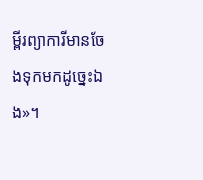ម្ពីរព្យាការីមានចែងទុកមកដូច្នេះឯង»។